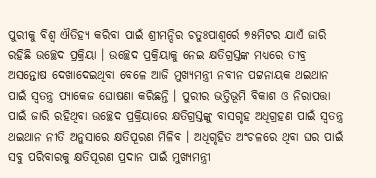ପୁରୀକୁ ବିଶ୍ୱ ଐତିହ୍ୟ କରିବା ପାଇଁ ଶ୍ରୀମନ୍ଦିର ଚତୁଃପାଶ୍ୱର୍ରେ ୭୫ମିଟର ଯାଏଁ ଜାରି ରହିଛି ଉଚ୍ଛେଦ ପ୍ରକ୍ରିୟା । ଉଚ୍ଛେଦ ପ୍ରକ୍ରିୟାକୁ ନେଇ କ୍ଷତିଗ୍ରସ୍ତଙ୍କ ମଧ୍ୟରେ ତୀବ୍ର ଅସନ୍ତୋଷ ଦେଖାଦେଇଥିବା ବେଳେ ଆଜି ମୁଖ୍ୟମନ୍ତ୍ରୀ ନବୀନ ପଟ୍ଟନାୟକ ଥଇଥାନ ପାଇଁ ସ୍ୱତନ୍ତ୍ର ପ୍ୟାକେଜ ଘୋଷଣା କରିଛନ୍ତି । ପୁରୀର ଭତ୍ତିଭୂମି ବିକାଶ ଓ ନିରାପତ୍ତା ପାଇଁ ଜାରି ରହିଥିବା ଉଚ୍ଛେଦ ପ୍ରକ୍ରିୟାରେ କ୍ଷତିଗ୍ରସ୍ତଙ୍କୁ ବାସଗୃହ ଅଧିଗ୍ରହଣ ପାଇଁ ସ୍ୱତନ୍ତ୍ର ଥଇଥାନ ନୀତି ଅନୁସାରେ କ୍ଷତିପୂରଣ ମିଳିବ । ଅଧିଗୃହିତ ଅଂଚଳରେ ଥିବା ଘର ପାଇଁ ସବୁ ପରିବାରକୁ କ୍ଷତିପୂରଣ ପ୍ରଦାନ ପାଇଁ ମୁଖ୍ୟମନ୍ତ୍ରୀ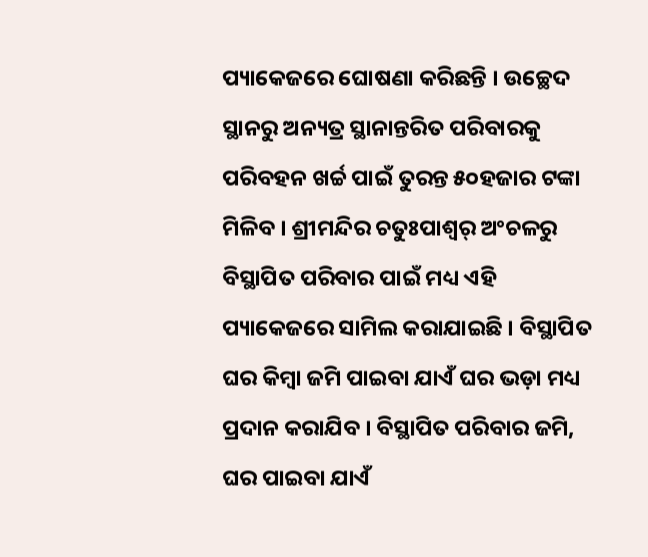ପ୍ୟାକେଜରେ ଘୋଷଣା କରିଛନ୍ତି । ଉଚ୍ଛେଦ ସ୍ଥାନରୁ ଅନ୍ୟତ୍ର ସ୍ଥାନାନ୍ତରିତ ପରିବାରକୁ ପରିବହନ ଖର୍ଚ୍ଚ ପାଇଁ ତୁରନ୍ତ ୫୦ହଜାର ଟଙ୍କା ମିଳିବ । ଶ୍ରୀମନ୍ଦିର ଚତୁଃପାଶ୍ୱର୍ ଅଂଚଳରୁ ବିସ୍ଥାପିତ ପରିବାର ପାଇଁ ମଧ୍ୟ ଏହି ପ୍ୟାକେଜରେ ସାମିଲ କରାଯାଇଛି । ବିସ୍ଥାପିତ ଘର କିମ୍ବା ଜମି ପାଇବା ଯାଏଁ ଘର ଭଡ଼ା ମଧ୍ୟ ପ୍ରଦାନ କରାଯିବ । ବିସ୍ଥାପିତ ପରିବାର ଜମି, ଘର ପାଇବା ଯାଏଁ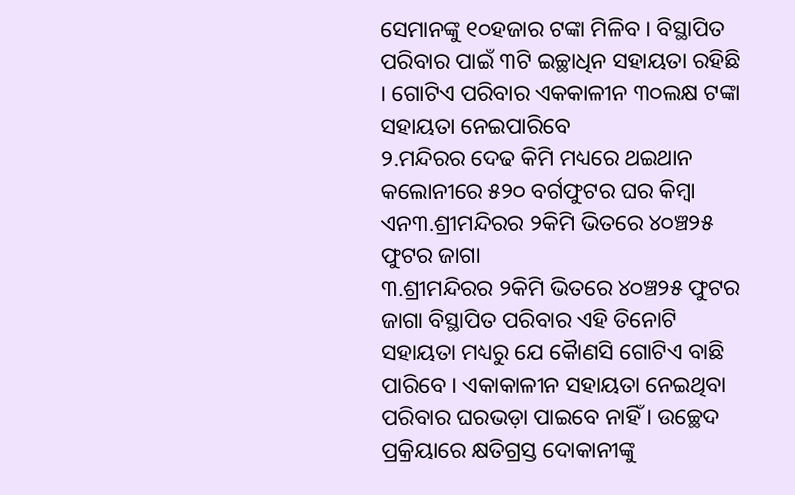ସେମାନଙ୍କୁ ୧୦ହଜାର ଟଙ୍କା ମିଳିବ । ବିସ୍ଥାପିତ ପରିବାର ପାଇଁ ୩ଟି ଇଚ୍ଛାଧିନ ସହାୟତା ରହିଛି । ଗୋଟିଏ ପରିବାର ଏକକାଳୀନ ୩୦ଲକ୍ଷ ଟଙ୍କା ସହାୟତା ନେଇପାରିବେ
୨.ମନ୍ଦିରର ଦେଢ କିମି ମଧ୍ୟରେ ଥଇଥାନ କଲୋନୀରେ ୫୨୦ ବର୍ଗଫୁଟର ଘର କିମ୍ବା ଏନ୩.ଶ୍ରୀମନ୍ଦିରର ୨କିମି ଭିତରେ ୪୦ଞ୍ଚ୨୫ ଫୁଟର ଜାଗା
୩.ଶ୍ରୀମନ୍ଦିରର ୨କିମି ଭିତରେ ୪୦ଞ୍ଚ୨୫ ଫୁଟର ଜାଗା ବିସ୍ଥାପିତ ପରିବାର ଏହି ତିନୋଟି ସହାୟତା ମଧ୍ୟରୁ ଯେ କୈାଣସି ଗୋଟିଏ ବାଛି ପାରିବେ । ଏକାକାଳୀନ ସହାୟତା ନେଇଥିବା ପରିବାର ଘରଭଡ଼ା ପାଇବେ ନାହିଁ । ଉଚ୍ଛେଦ ପ୍ରକ୍ରିୟାରେ କ୍ଷତିଗ୍ରସ୍ତ ଦୋକାନୀଙ୍କୁ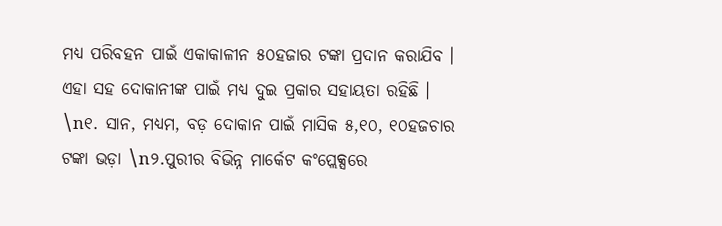ମଧ୍ୟ ପରିବହନ ପାଇଁ ଏକାକାଳୀନ ୫୦ହଜାର ଟଙ୍କା ପ୍ରଦାନ କରାଯିବ । ଏହା ସହ ଦୋକାନୀଙ୍କ ପାଇଁ ମଧ୍ୟ ଦୁଇ ପ୍ରକାର ସହାୟତା ରହିଛି ।
\n୧. ସାନ, ମଧ୍ୟମ, ବଡ଼ ଦୋକାନ ପାଇଁ ମାସିକ ୫,୧୦, ୧୦ହଜଚାର ଟଙ୍କା ଭଡ଼ା \n୨.ପୁରୀର ବିଭିନ୍ନ ମାର୍କେଟ କଂପ୍ଲେକ୍ସରେ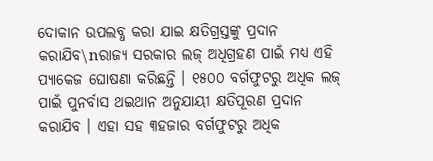ଦୋକାନ ଉପଲବ୍ଧ କରା ଯାଇ କ୍ଷତିଗ୍ରସ୍ତଙ୍କୁ ପ୍ରଦାନ କରାଯିବ\nରାଜ୍ୟ ସରକାର ଲଜ୍ ଅଧିଗ୍ରହଣ ପାଇଁ ମଧ୍ୟ ଏହି ପ୍ୟାକେଜ ଘୋଷଣା କରିଛନ୍ତି । ୧୫୦୦ ବର୍ଗଫୁଟରୁ ଅଧିକ ଲଜ୍ ପାଇଁ ପୁନର୍ବାସ ଥଇଥାନ ଅନୁଯାୟୀ କ୍ଷତିପୂରଣ ପ୍ରଦାନ କରାଯିବ । ଏହା ସହ ୩ହଜାର ବର୍ଗଫୁଟରୁ ଅଧିକ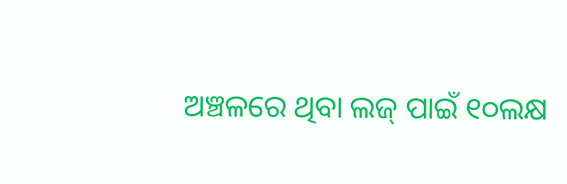ଅଞ୍ଚଳରେ ଥିବା ଲଜ୍ ପାଇଁ ୧୦ଲକ୍ଷ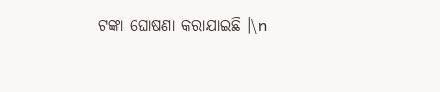ଟଙ୍କା ଘୋଷଣା କରାଯାଇଛି ।\n